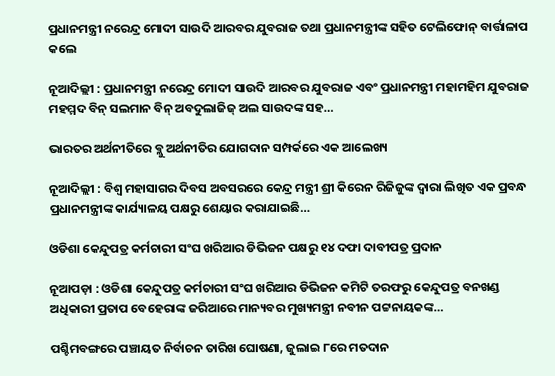ପ୍ରଧାନମନ୍ତ୍ରୀ ନରେନ୍ଦ୍ର ମୋଦୀ ସାଉଦି ଆରବର ଯୁବରାଜ ତଥା ପ୍ରଧାନମନ୍ତ୍ରୀଙ୍କ ସହିତ ଟେଲିଫୋନ୍ ବାର୍ତ୍ତାଳାପ କଲେ

ନୂଆଦିଲ୍ଲୀ : ପ୍ରଧାନମନ୍ତ୍ରୀ ନରେନ୍ଦ୍ର ମୋଦୀ ସାଉଦି ଆରବର ଯୁବରାଜ ଏବଂ ପ୍ରଧାନମନ୍ତ୍ରୀ ମହାମହିମ ଯୁବରାଜ ମହମ୍ମଦ ବିନ୍ ସଲମାନ ବିନ୍ ଅବଦୁଲାଜିଜ୍ ଅଲ ସାଉଦଙ୍କ ସହ…

ଭାରତର ଅର୍ଥନୀତିରେ ବ୍ଲୁ ଅର୍ଥନୀତିର ଯୋଗଦାନ ସମ୍ପର୍କରେ ଏକ ଆଲେଖ୍ୟ

ନୂଆଦିଲ୍ଲୀ : ବିଶ୍ୱ ମହାସାଗର ଦିବସ ଅବସରରେ କେନ୍ଦ୍ର ମନ୍ତ୍ରୀ ଶ୍ରୀ କିରେନ ରିଜିଜୁଙ୍କ ଦ୍ୱାରା ଲିଖିତ ଏକ ପ୍ରବନ୍ଧ ପ୍ରଧାନମନ୍ତ୍ରୀଙ୍କ କାର୍ଯ୍ୟାଳୟ ପକ୍ଷରୁ ଶେୟାର କରାଯାଇଛି…

ଓଡିଶା କେନ୍ଦୁପତ୍ର କର୍ମଚାରୀ ସଂଘ ଖରିଆର ଡିଭିଜନ ପକ୍ଷରୁ ୧୪ ଦଫା ଦାବୀପତ୍ର ପ୍ରଦାନ

ନୂଆପଡ଼ା : ଓଡିଶା କେନ୍ଦୁପତ୍ର କର୍ମଚାରୀ ସଂଘ ଖରିଆର ଡିଭିଜନ କମିଟି ତରଫରୁ କେନ୍ଦୁପତ୍ର ବନଖଣ୍ଡ ଅଧିକାରୀ ପ୍ରତାପ ବେହେରାଙ୍କ ଜରିଆରେ ମାନ୍ୟବର ମୁଖ୍ୟମନ୍ତ୍ରୀ ନବୀନ ପଟ୍ଟନାୟକଙ୍କ…

ପଶ୍ଚିମବଙ୍ଗରେ ପଞ୍ଚାୟତ ନିର୍ବାଚନ ତାରିଖ ଘୋଷଣା, ଜୁଲାଇ ୮ରେ ମତଦାନ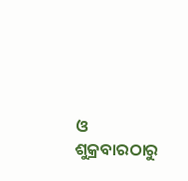ଓ ଶୁକ୍ରବାରଠାରୁ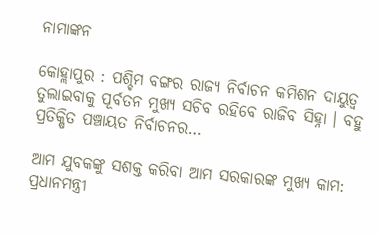ନାମାଙ୍କନ

କୋହ୍ଲାପୁର : ପଶ୍ଚିମ ବଙ୍ଗର ରାଜ୍ୟ ନିର୍ବାଚନ କମିଶନ ଦାୟୁତ୍ୱ ତୁଲାଇବାକୁ ପୂର୍ବତନ ମୁଖ୍ୟ ସଚିବ ରହିବେ ରାଜିବ ସିହ୍ନା । ବହୁ ପ୍ରତିକ୍ଷିତ ପଞ୍ଚାୟତ ନିର୍ବାଚନର…

ଆମ ଯୁବକଙ୍କୁ ସଶକ୍ତ କରିବା ଆମ ସରକାରଙ୍କ ମୁଖ୍ୟ କାମ: ପ୍ରଧାନମନ୍ତ୍ରୀ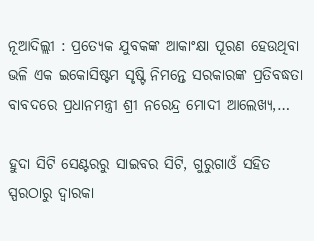ନୂଆଦିଲ୍ଲୀ : ପ୍ରତ୍ୟେକ ଯୁବକଙ୍କ ଆକାଂକ୍ଷା ପୂରଣ ହେଉଥିବା ଭଳି ଏକ ଇକୋସିଷ୍ଟମ ସୃଷ୍ଟି ନିମନ୍ତେ ସରକାରଙ୍କ ପ୍ରତିବଦ୍ଧତା ବାବଦରେ ପ୍ରଧାନମନ୍ତ୍ରୀ ଶ୍ରୀ ନରେନ୍ଦ୍ର ମୋଦୀ ଆଲେଖ୍ୟ,…

ହୁଦା ସିଟି ସେଣ୍ଟରରୁ ସାଇବର ସିଟି, ଗୁରୁଗାଓଁ ସହିତ ସ୍ପରଠାରୁ ଦ୍ୱାରକା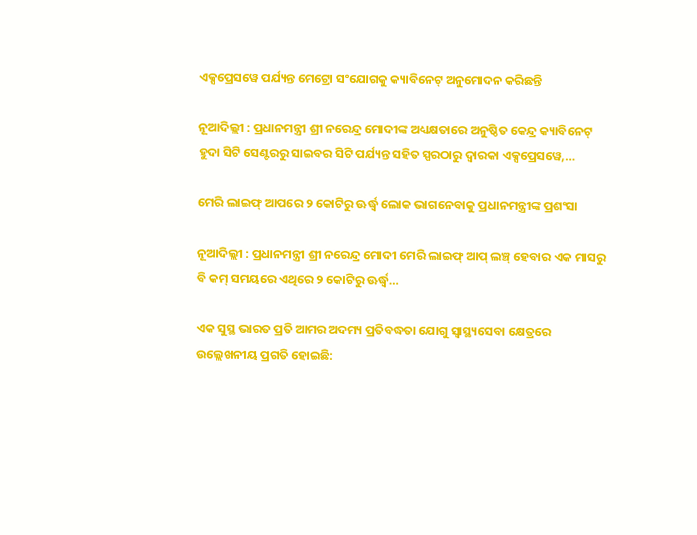ଏକ୍ସପ୍ରେସୱେ ପର୍ଯ୍ୟନ୍ତ ମେଟ୍ରୋ ସଂଯୋଗକୁ କ୍ୟାବିନେଟ୍ ଅନୁମୋଦନ କରିଛନ୍ତି

ନୂଆଦିଲ୍ଲୀ : ପ୍ରଧାନମନ୍ତ୍ରୀ ଶ୍ରୀ ନରେନ୍ଦ୍ର ମୋଦୀଙ୍କ ଅଧ୍ୟକ୍ଷତାରେ ଅନୁଷ୍ଠିତ କେନ୍ଦ୍ର କ୍ୟାବିନେଟ୍ ହୁଦା ସିଟି ସେଣ୍ଟରରୁ ସାଇବର ସିଟି ପର୍ଯ୍ୟନ୍ତ ସହିତ ସ୍ପରଠାରୁ ଦ୍ୱାରକା ଏକ୍ସପ୍ରେସୱେ,…

ମେରି ଲାଇଫ୍ ଆପରେ ୨ କୋଟିରୁ ଊର୍ଦ୍ଧ୍ୱ ଲୋକ ଭାଗନେବାକୁ ପ୍ରଧାନମନ୍ତ୍ରୀଙ୍କ ପ୍ରଶଂସା

ନୂଆଦିଲ୍ଲୀ : ପ୍ରଧାନମନ୍ତ୍ରୀ ଶ୍ରୀ ନରେନ୍ଦ୍ର ମୋଦୀ ମେରି ଲାଇଫ୍ ଆପ୍ ଲଞ୍ଚ୍ ହେବାର ଏକ ମାସରୁ ବି କମ୍ ସମୟରେ ଏଥିରେ ୨ କୋଟିରୁ ଊର୍ଦ୍ଧ୍ୱ…

ଏକ ସୁସ୍ଥ ଭାରତ ପ୍ରତି ଆମର ଅଦମ୍ୟ ପ୍ରତିବଦ୍ଧତା ଯୋଗୁ ସ୍ୱାସ୍ଥ୍ୟସେବା କ୍ଷେତ୍ରରେ ଉଲ୍ଲେଖନୀୟ ପ୍ରଗତି ହୋଇଛି: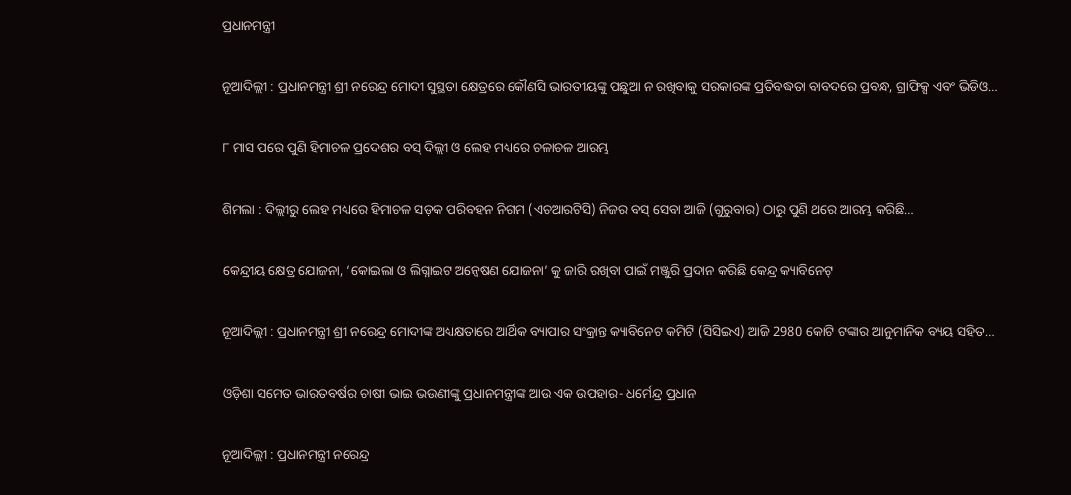ପ୍ରଧାନମନ୍ତ୍ରୀ

ନୂଆଦିଲ୍ଲୀ : ପ୍ରଧାନମନ୍ତ୍ରୀ ଶ୍ରୀ ନରେନ୍ଦ୍ର ମୋଦୀ ସୁସ୍ଥତା କ୍ଷେତ୍ରରେ କୌଣସି ଭାରତୀୟଙ୍କୁ ପଛୁଆ ନ ରଖିବାକୁ ସରକାରଙ୍କ ପ୍ରତିବଦ୍ଧତା ବାବଦରେ ପ୍ରବନ୍ଧ, ଗ୍ରାଫିକ୍ସ ଏବଂ ଭିଡିଓ…

୮ ମାସ ପରେ ପୁଣି ହିମାଚଳ ପ୍ରଦେଶର ବସ୍ ଦିଲ୍ଲୀ ଓ ଲେହ ମଧ୍ୟରେ ଚଳାଚଳ ଆରମ୍ଭ

ଶିମଲା : ଦିଲ୍ଲୀରୁ ଲେହ ମଧ୍ୟରେ ହିମାଚଳ ସଡ଼କ ପରିବହନ ନିଗମ (ଏଚଆରଟିସି) ନିଜର ବସ୍ ସେବା ଆଜି (ଗୁରୁବାର) ଠାରୁ ପୁଣି ଥରେ ଆରମ୍ଭ କରିଛି…

କେନ୍ଦ୍ରୀୟ କ୍ଷେତ୍ର ଯୋଜନା, ‘କୋଇଲା ଓ ଲିଗ୍ନାଇଟ ଅନ୍ବେଷଣ ଯୋଜନା’ କୁ ଜାରି ରଖିବା ପାଇଁ ମଞ୍ଜୁରି ପ୍ରଦାନ କରିଛି କେନ୍ଦ୍ର କ୍ୟାବିନେଟ୍

ନୂଆଦିଲ୍ଲୀ : ପ୍ରଧାନମନ୍ତ୍ରୀ ଶ୍ରୀ ନରେନ୍ଦ୍ର ମୋଦୀଙ୍କ ଅଧ୍ୟକ୍ଷତାରେ ଆର୍ଥିକ ବ୍ୟାପାର ସଂକ୍ରାନ୍ତ କ୍ୟାବିନେଟ କମିଟି (ସିସିଇଏ) ଆଜି 2980 କୋଟି ଟଙ୍କାର ଆନୁମାନିକ ବ୍ୟୟ ସହିତ…

ଓଡ଼ିଶା ସମେତ ଭାରତବର୍ଷର ଚାଷୀ ଭାଇ ଭଉଣୀଙ୍କୁ ପ୍ରଧାନମନ୍ତ୍ରୀଙ୍କ ଆଉ ଏକ ଉପହାର- ଧର୍ମେନ୍ଦ୍ର ପ୍ରଧାନ

ନୂଆଦିଲ୍ଲୀ : ପ୍ରଧାନମନ୍ତ୍ରୀ ନରେନ୍ଦ୍ର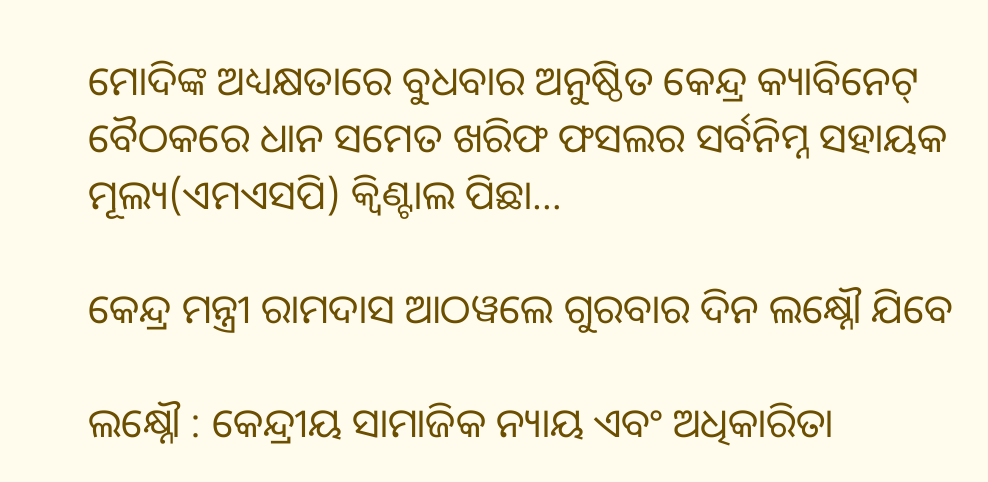ମୋଦିଙ୍କ ଅଧ୍ୟକ୍ଷତାରେ ବୁଧବାର ଅନୁଷ୍ଠିତ କେନ୍ଦ୍ର କ୍ୟାବିନେଟ୍ ବୈଠକରେ ଧାନ ସମେତ ଖରିଫ ଫସଲର ସର୍ବନିମ୍ନ ସହାୟକ ମୂଲ୍ୟ(ଏମଏସପି) କ୍ୱିଣ୍ଟାଲ ପିଛା…

କେନ୍ଦ୍ର ମନ୍ତ୍ରୀ ରାମଦାସ ଆଠୱଲେ ଗୁରବାର ଦିନ ଲକ୍ଷ୍ନୌ ଯିବେ

ଲକ୍ଷ୍ନୌ : କେନ୍ଦ୍ରୀୟ ସାମାଜିକ ନ୍ୟାୟ ଏବଂ ଅଧିକାରିତା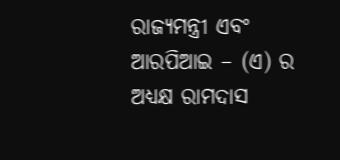ରାଜ୍ୟମନ୍ତ୍ରୀ ଏବଂ ଆରପିଆଇ – (ଏ) ର ଅଧ୍ୟକ୍ଷ ରାମଦାସ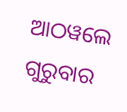ଆଠୱଲେ ଗୁରୁବାର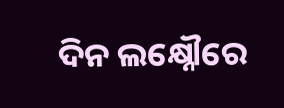ଦିନ ଲକ୍ଷ୍ନୌରେ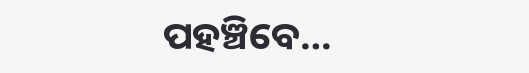ପହଞ୍ଚିବେ…